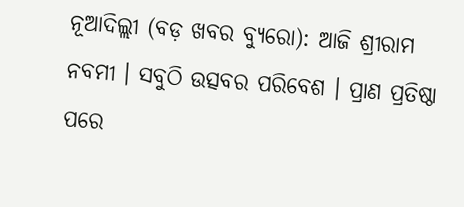ନୂଆଦିଲ୍ଲୀ (ବଡ଼ ଖବର ବ୍ୟୁରୋ): ଆଜି ଶ୍ରୀରାମ ନବମୀ । ସବୁଠି ଉତ୍ସବର ପରିବେଶ । ପ୍ରାଣ ପ୍ରତିଷ୍ଠା ପରେ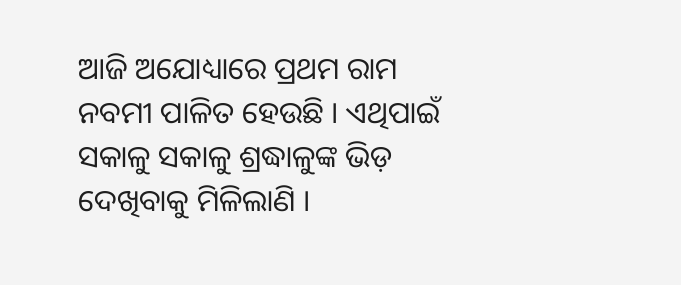ଆଜି ଅଯୋଧ୍ୟାରେ ପ୍ରଥମ ରାମ ନବମୀ ପାଳିତ ହେଉଛି । ଏଥିପାଇଁ ସକାଳୁ ସକାଳୁ ଶ୍ରଦ୍ଧାଳୁଙ୍କ ଭିଡ଼ ଦେଖିବାକୁ ମିଳିଲାଣି ।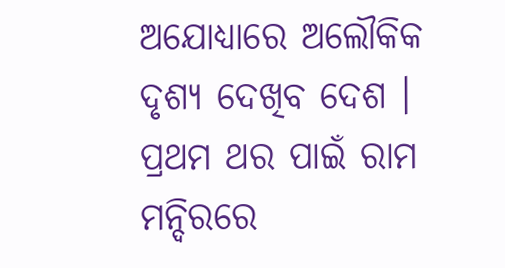ଅଯୋଧ୍ୟାରେ ଅଲୌକିକ ଦୃଶ୍ୟ ଦେଖିବ ଦେଶ । ପ୍ରଥମ ଥର ପାଇଁ ରାମ ମନ୍ଦିରରେ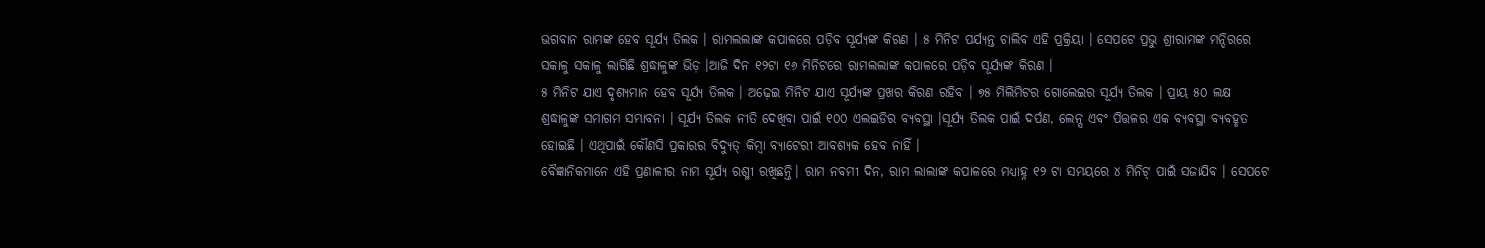ଭଗବାନ ରାମଙ୍କ ହେବ ସୂର୍ଯ୍ୟ ତିଲକ । ରାମଲଲାଙ୍କ କପାଳରେ ପଡ଼ିବ ସୂର୍ଯ୍ୟଙ୍କ କିରଣ । ୫ ମିନିଟ ପର୍ଯ୍ୟନ୍ତ ଚାଲିବ ଏହି ପ୍ରକ୍ରିୟା । ସେପଟେ ପ୍ରଭୁ ଶ୍ରୀରାମଙ୍କ ମନ୍ଦିରରେ ସକାଳୁ ସକାଳୁ ଲାଗିଛି ଶ୍ରଦ୍ଧାଳୁଙ୍କ ଭିଡ଼ ।ଆଜି ଦିନ ୧୨ଟା ୧୬ ମିନିଟରେ ରାମଲଲାଙ୍କ କପାଳରେ ପଡ଼ିବ ସୂର୍ଯ୍ୟଙ୍କ କିରଣ ।
୫ ମିନିଟ ଯାଏ ଦୃଶ୍ୟମାନ ହେବ ସୂର୍ଯ୍ୟ ତିଲକ । ଅଢ଼େଇ ମିନିଟ ଯାଏ ସୂର୍ଯ୍ୟଙ୍କ ପ୍ରଖର କିରଣ ରହିବ । ୭୫ ମିଲିମିଟର ଗୋଲେଇର ସୂର୍ଯ୍ୟ ତିଲକ । ପ୍ରାୟ ୫୦ ଲକ୍ଷ ଶ୍ରଦ୍ଧାଳୁଙ୍କ ସମାଗମ ସମ୍ଭାବନା । ସୂର୍ଯ୍ୟ ତିଲକ ନୀତି ଦେଖିବା ପାଇଁ ୧୦୦ ଏଲଇଡିର ବ୍ୟବସ୍ଥା ।ସୂର୍ଯ୍ୟ ତିଲକ ପାଇଁ ଦର୍ପଣ, ଲେନ୍ସ ଏବଂ ପିତ୍ତଳର ଏକ ବ୍ୟବସ୍ଥା ବ୍ୟବହୃତ ହୋଇଛି । ଏଥିପାଇଁ କୌଣସି ପ୍ରକାରର ବିଦ୍ୟୁତ୍ କିମ୍ବା ବ୍ୟାଟେରୀ ଆବଶ୍ୟକ ହେବ ନାହିଁ ।
ବୈଜ୍ଞାନିକମାନେ ଏହି ପ୍ରଣାଳୀର ନାମ ସୂର୍ଯ୍ୟ ରଶ୍ମୀ ରଖିଛନ୍ତି। ରାମ ନବମୀ ଦିନ, ରାମ ଲାଲାଙ୍କ କପାଳରେ ମଧ୍ୟାହ୍ନ ୧୨ ଟା ସମୟରେ ୪ ମିନିଟ୍ ପାଇଁ ସଜାଯିବ । ସେପଟେ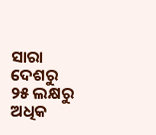ସାରା ଦେଶରୁ ୨୫ ଲକ୍ଷରୁ ଅଧିକ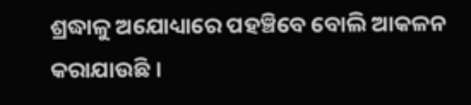ଶ୍ରଦ୍ଧାଳୁ ଅଯୋଧ୍ୟାରେ ପହଞ୍ଚିବେ ବୋଲି ଆକଳନ କରାଯାଉଛି ।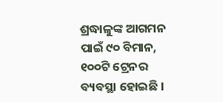ଶ୍ରଦ୍ଧାଳୁଙ୍କ ଆଗମନ ପାଇଁ ୯୦ ବିମାନ, ୧୦୦ଟି ଟ୍ରେନର ବ୍ୟବସ୍ଥା ହୋଇଛି ।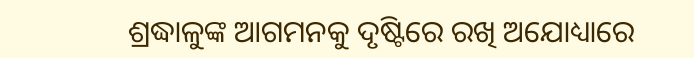ଶ୍ରଦ୍ଧାଳୁଙ୍କ ଆଗମନକୁ ଦୃଷ୍ଟିରେ ରଖି ଅଯୋଧ୍ୟାରେ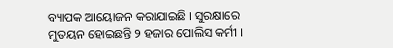ବ୍ୟାପକ ଆୟୋଜନ କରାଯାଇଛି । ସୁରକ୍ଷାରେ ମୁତୟନ ହୋଇଛନ୍ତି ୨ ହଜାର ପୋଲିସ କର୍ମୀ ।